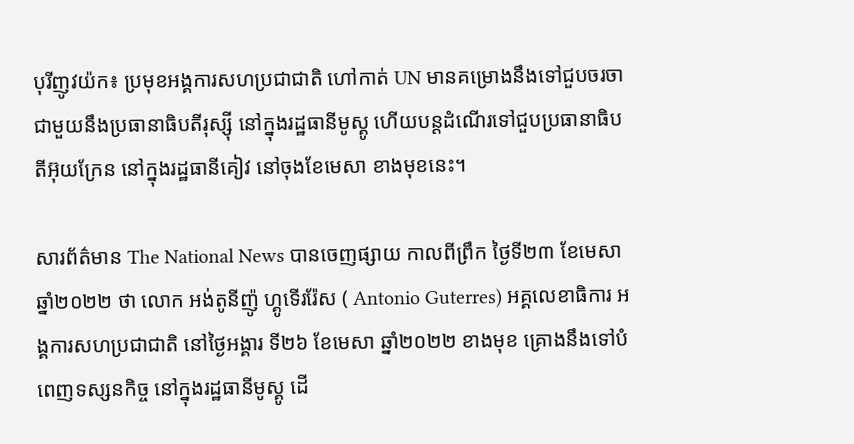បុរីញូវយ៉ក៖ ប្រមុខអង្គការសហប្រជាជាតិ ហៅកាត់ UN មានគម្រោងនឹងទៅជួបចរចាជាមួយនឹងប្រធានាធិបតីរុស្ស៊ី នៅក្នុងរដ្ឋធានីមូស្គូ ហើយបន្ដដំណើរទៅជួបប្រធានាធិបតីអ៊ុយក្រែន នៅក្នុងរដ្ឋធានីគៀវ នៅចុងខែមេសា ខាងមុខនេះ។

សារព័ត៌មាន The National News បានចេញផ្សាយ កាលពីព្រឹក ថ្ងៃទី២៣ ខែមេសា ឆ្នាំ២០២២ ថា លោក អង់តូនីញ៉ូ ហ្គូទើររ៉ែស ( Antonio Guterres) អគ្គលេខាធិការ អង្គការសហប្រជាជាតិ នៅថ្ងៃអង្គារ ទី២៦ ខែមេសា ឆ្នាំ២០២២ ខាងមុខ គ្រោងនឹងទៅបំពេញទស្សនកិច្ច នៅក្នុងរដ្ឋធានីមូស្គូ ដើ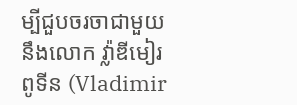ម្បីជួបចរចាជាមួយនឹងលោក វ៉្លាឌីមៀរ ពូទីន (Vladimir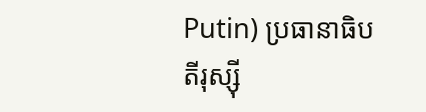Putin) ប្រធានាធិបតីរុស្ស៊ី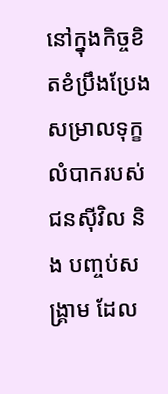នៅក្នុងកិច្ចខិតខំប្រឹងប្រែង សម្រាលទុក្ខលំបាករបស់ជនស៊ីវិល និង បញ្ចប់សង្រ្គាម ដែល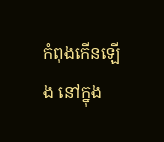កំពុងកើនឡើង នៅក្នុង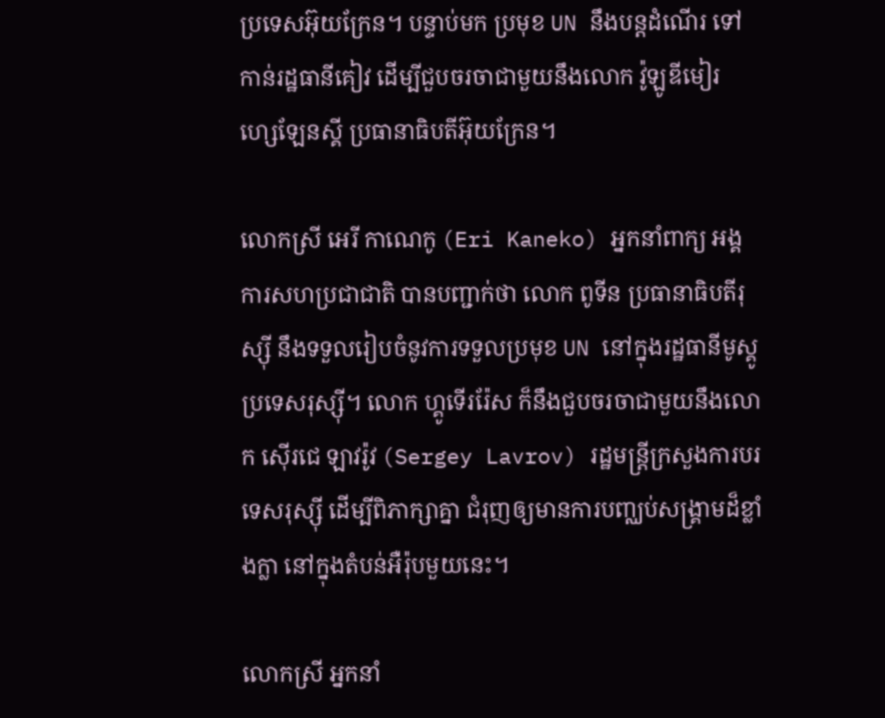ប្រទេសអ៊ុយក្រែន។ បន្ទាប់មក ប្រមុខ UN នឹងបន្ដដំណើរ ទៅកាន់រដ្ឋធានីគៀវ ដើម្បីជួបចរចាជាមួយនឹងលោក វ៉ូឡូឌីមៀរ ហ្សេឡែនស្គី ប្រធានាធិបតីអ៊ុយក្រែន។

លោកស្រី អេរី កាណេកូ (Eri Kaneko) អ្នកនាំពាក្យ អង្គការសហប្រជាជាតិ បានបញ្ជាក់ថា លោក ពូទីន ប្រធានាធិបតីរុស្ស៊ី នឹងទទួលរៀបចំនូវការទទួលប្រមុខ UN នៅក្នុងរដ្ឋធានីមូស្គូ ប្រទេសរុស្ស៊ី។ លោក ហ្គូទើររ៉ែស ក៏នឹងជួបចរចាជាមួយនឹងលោក ស៊ើរជេ ឡាវរ៉ូវ (Sergey Lavrov) រដ្ឋមន្រ្ដីក្រសួងការបរទេសរុស្ស៊ី ដើម្បីពិភាក្សាគ្នា ជំរុញឲ្យមានការបញ្ឈប់សង្គ្រាមដ៏ខ្លាំងក្លា នៅក្នុងតំបន់អឺរ៉ុបមួយនេះ។

លោកស្រី អ្នកនាំ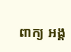ពាក្យ អង្គ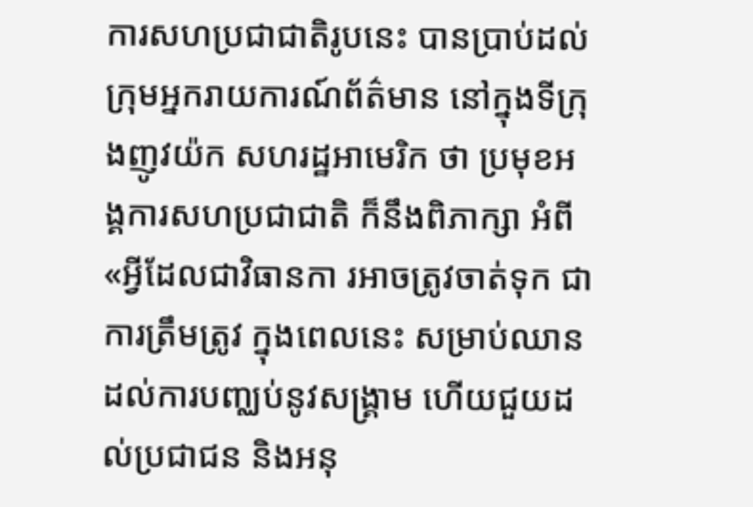ការសហប្រជាជាតិរូបនេះ បានប្រាប់ដល់ក្រុមអ្នករាយការណ៍ព័ត៌មាន នៅក្នុងទីក្រុងញូវយ៉ក សហរដ្ឋអាមេរិក ថា ប្រមុខអង្គការសហប្រជាជាតិ ក៏នឹងពិភាក្សា អំពី«អ្វីដែលជាវិធានកា រអាចត្រូវចាត់ទុក ជាការត្រឹមត្រូវ ក្នុងពេលនេះ សម្រាប់ឈានដល់ការបញ្ឈប់នូវសង្គ្រាម ហើយជួយដល់ប្រជាជន និងអនុ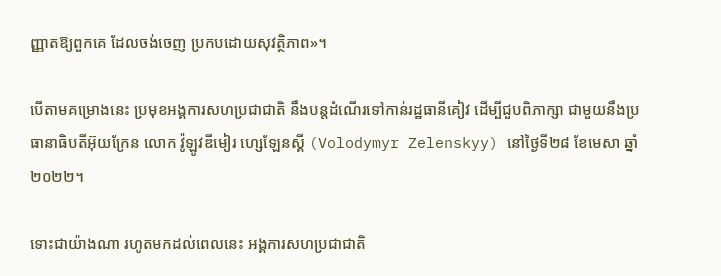ញ្ញាតឱ្យពួកគេ ដែលចង់ចេញ ប្រកបដោយសុវត្ថិភាព»។

បើតាមគម្រោងនេះ ប្រមុខអង្គការសហប្រជាជាតិ នឹងបន្ដដំណើរទៅកាន់រដ្ឋធានីគៀវ ដើម្បីជួបពិភាក្សា ជាមួយនឹងប្រធានាធិបតីអ៊ុយក្រែន លោក វ៉ូឡូវឌីមៀរ ហ្សេឡែនស្គី (Volodymyr Zelenskyy) នៅថ្ងៃទី២៨ ខែមេសា ឆ្នាំ២០២២។

ទោះជាយ៉ាងណា រហូតមកដល់ពេលនេះ អង្គការសហប្រជាជាតិ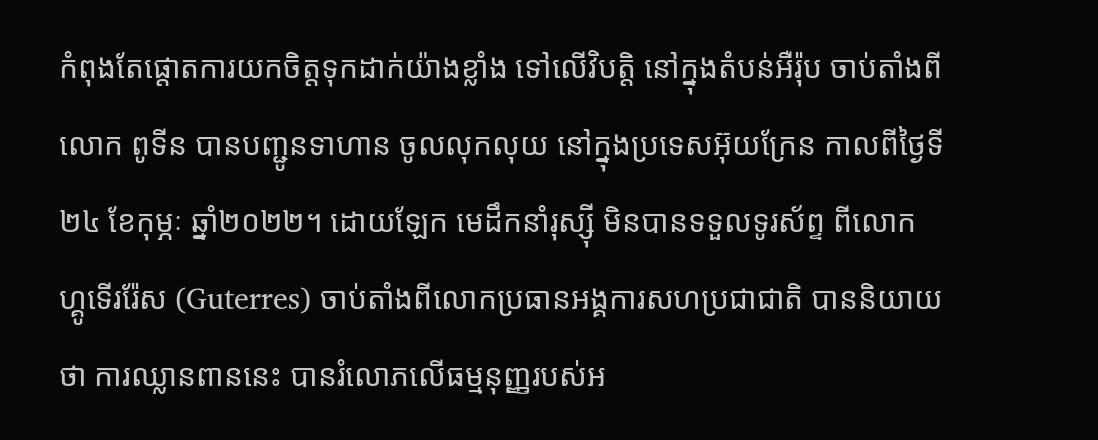កំពុងតែផ្ដោតការយកចិត្តទុកដាក់យ៉ាងខ្លាំង ទៅលើវិបត្ដិ នៅក្នុងតំបន់អឺរ៉ុប ចាប់តាំងពីលោក ពូទីន បានបញ្ជូនទាហាន ចូលលុកលុយ នៅក្នុងប្រទេសអ៊ុយក្រែន កាលពីថ្ងៃទី២៤ ខែកុម្ភៈ ឆ្នាំ២០២២។ ដោយឡែក មេដឹកនាំរុស្ស៊ី មិនបានទទួលទូរស័ព្ទ ពីលោក ហ្គូទើររ៉ែស (Guterres) ចាប់តាំងពីលោកប្រធានអង្គការសហប្រជាជាតិ បាននិយាយថា ការឈ្លានពាននេះ បានរំលោភលើធម្មនុញ្ញរបស់អ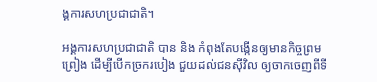ង្គការសហប្រជាជាតិ។

អង្គការសហប្រជាជាតិ បាន និង កំពុងតែបង្កើនឲ្យមានកិច្ចព្រមព្រៀង ដើម្បីបើកច្រករបៀង ជួយដល់ជនស៊ីវិល ឲ្យចាកចេញពីទី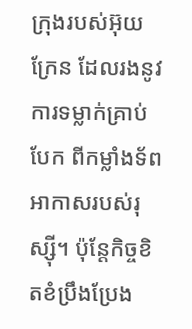ក្រុងរបស់អ៊ុយក្រែន ដែលរងនូវការទម្លាក់គ្រាប់បែក ពីកម្លាំងទ័ពអាកាសរបស់រុស្ស៊ី។ ប៉ុន្ដែកិច្ចខិតខំប្រឹងប្រែង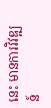នេះ មានការវិវឌ្ឍន៍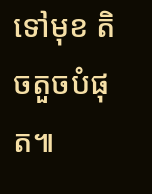ទៅមុខ តិចតួចបំផុត៕